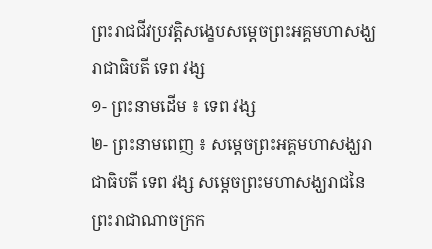ព្រះរាជជីវប្រវត្តិសង្ខេបសម្ដេចព្រះអគ្គមហាសង្ឃរាជាធិបតី ទេព វង្ស
១- ព្រះនាមដើម ៖ ទេព វង្ស
២- ព្រះនាមពេញ ៖ សម្តេចព្រះអគ្គមហាសង្ឃរាជាធិបតី ទេព វង្ស សម្តេចព្រះមហាសង្ឃរាជនៃព្រះរាជាណាចក្រក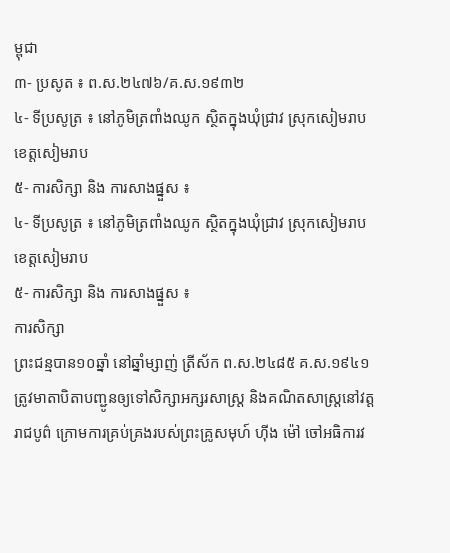ម្ពុជា
៣- ប្រសូត ៖ ព.ស.២៤៧៦/គ.ស.១៩៣២
៤- ទីប្រសូត្រ ៖ នៅភូមិត្រពាំងឈូក ស្ថិតក្នុងឃុំជ្រាវ ស្រុកសៀមរាប ខេត្តសៀមរាប
៥- ការសិក្សា និង ការសាងផ្នួស ៖
៤- ទីប្រសូត្រ ៖ នៅភូមិត្រពាំងឈូក ស្ថិតក្នុងឃុំជ្រាវ ស្រុកសៀមរាប ខេត្តសៀមរាប
៥- ការសិក្សា និង ការសាងផ្នួស ៖
ការសិក្សា
ព្រះជន្មបាន១០ឆ្នាំ នៅឆ្នាំម្សាញ់ ត្រីស័ក ព.ស.២៤៨៥ គ.ស.១៩៤១ ត្រូវមាតាបិតាបញ្ជូនឲ្យទៅសិក្សាអក្សរសាស្ត្រ និងគណិតសាស្ត្រនៅវត្តរាជបូព៌ ក្រោមការគ្រប់គ្រងរបស់ព្រះគ្រូសមុហ៍ ហ៊ីង ម៉ៅ ចៅអធិការវ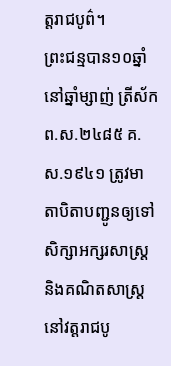ត្តរាជបូព៌។
ព្រះជន្មបាន១០ឆ្នាំ នៅឆ្នាំម្សាញ់ ត្រីស័ក ព.ស.២៤៨៥ គ.ស.១៩៤១ ត្រូវមាតាបិតាបញ្ជូនឲ្យទៅសិក្សាអក្សរសាស្ត្រ និងគណិតសាស្ត្រនៅវត្តរាជបូ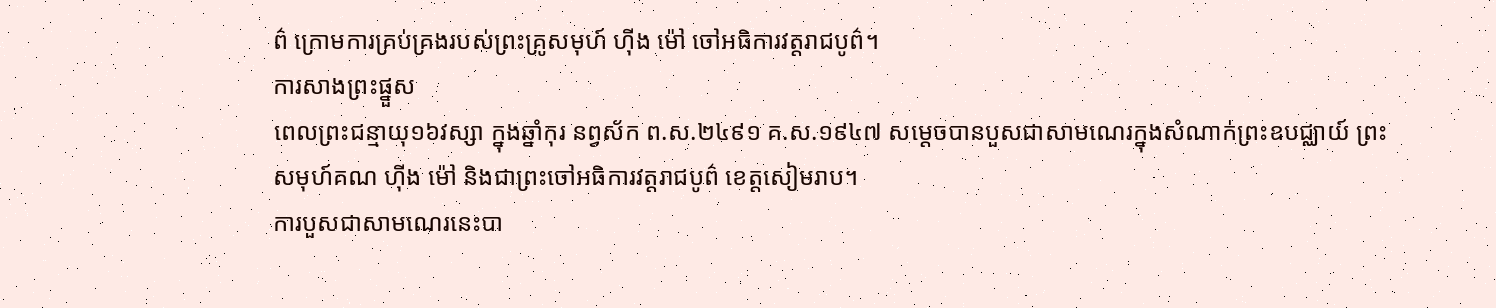ព៌ ក្រោមការគ្រប់គ្រងរបស់ព្រះគ្រូសមុហ៍ ហ៊ីង ម៉ៅ ចៅអធិការវត្តរាជបូព៌។
ការសាងព្រះផ្នួស
ពេលព្រះជន្មាយុ១៦វស្សា ក្នុងឆ្នាំកុរ នព្វស័ក ព.ស.២៤៩១ គ.ស.១៩៤៧ សម្ដេចបានបួសជាសាមណេរក្នុងសំណាក់ព្រះឧបជ្ឈាយ៍ ព្រះសមុហ៍គណ ហ៊ីង ម៉ៅ និងជាព្រះចៅអធិការវត្តរាជបូព៌ ខេត្តសៀមរាប។
ការបួសជាសាមណេរនេះបា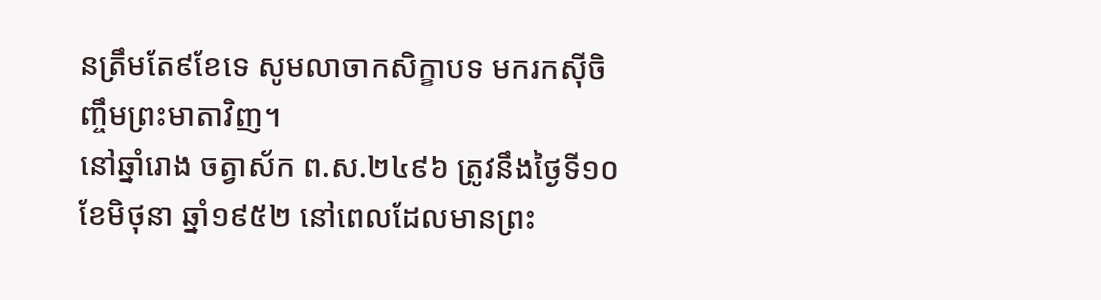នត្រឹមតែ៩ខែទេ សូមលាចាកសិក្ខាបទ មករកស៊ីចិញ្ចឹមព្រះមាតាវិញ។
នៅឆ្នាំរោង ចត្វាស័ក ព.ស.២៤៩៦ ត្រូវនឹងថ្ងៃទី១០ ខែមិថុនា ឆ្នាំ១៩៥២ នៅពេលដែលមានព្រះ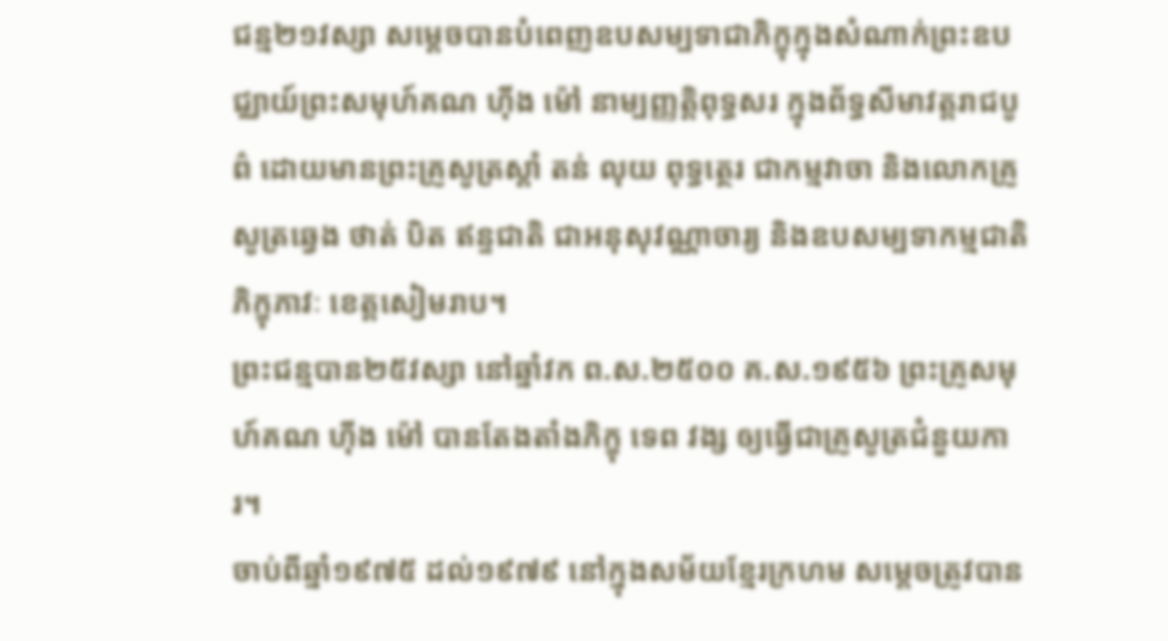ជន្ម២១វស្សា សម្ដេចបានបំពេញឧបសម្បទាជាភិក្ខុក្នុងសំណាក់ព្រះឧបជ្ឈាយ៍ព្រះសមុហ៍គណ ហ៊ីង ម៉ៅ នាម្បញ្ញត្តិពុទ្ធសរ ក្នុងព័ទ្ធសីមាវត្តរាជបូព៌ ដោយមានព្រះគ្រូសូត្រស្ដាំ តន់ លុយ ពុទ្ធត្ថេរ ជាកម្មវាចា និងលោកគ្រូសូត្រឆ្វេង ថាត់ បិត ឥន្ទជាតិ ជាអនុសុវណ្ណាចារ្យ និងឧបសម្បទាកម្មជាតិភិក្ខុភាវៈ ខេត្តសៀមរាប។
ព្រះជន្មបាន២៥វស្សា នៅឆ្នាំវក ព.ស.២៥០០ គ.ស.១៩៥៦ ព្រះគ្រូសមុហ៍គណ ហ៊ីង ម៉ៅ បានតែងតាំងភិក្ខុ ទេព វង្ស ឲ្យធ្វើជាគ្រូសូត្រជំនួយការ។
ចាប់ពីឆ្នាំ១៩៧៥ ដល់១៩៧៩ នៅក្នុងសម័យខ្មែរក្រហម សម្ដេចត្រូវបាន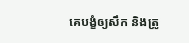គេបង្ខំឲ្យសឹក និងត្រូ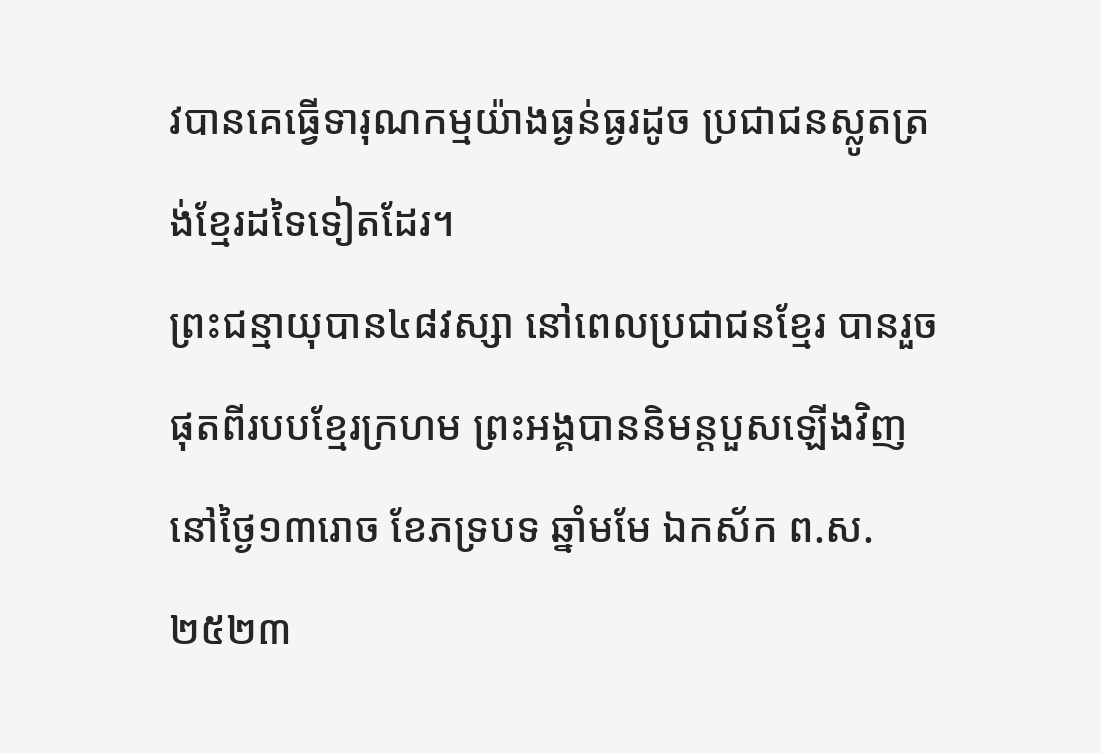វបានគេធ្វើទារុណកម្មយ៉ាងធ្ងន់ធ្ងរដូច ប្រជាជនស្លូតត្រង់ខ្មែរដទៃទៀតដែរ។
ព្រះជន្មាយុបាន៤៨វស្សា នៅពេលប្រជាជនខ្មែរ បានរួចផុតពីរបបខ្មែរក្រហម ព្រះអង្គបាននិមន្តបួសឡើងវិញ នៅថ្ងៃ១៣រោច ខែភទ្របទ ឆ្នាំមមែ ឯកស័ក ព.ស.២៥២៣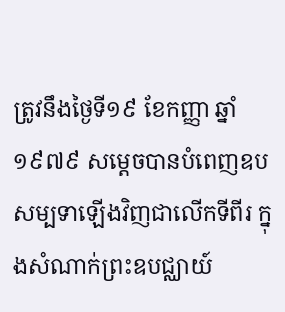ត្រូវនឹងថ្ងៃទី១៩ ខែកញ្ញា ឆ្នាំ១៩៧៩ សម្ដេចបានបំពេញឧបសម្បទាឡើងវិញជាលើកទីពីរ ក្នុងសំណាក់ព្រះឧបជ្ឈាយ៍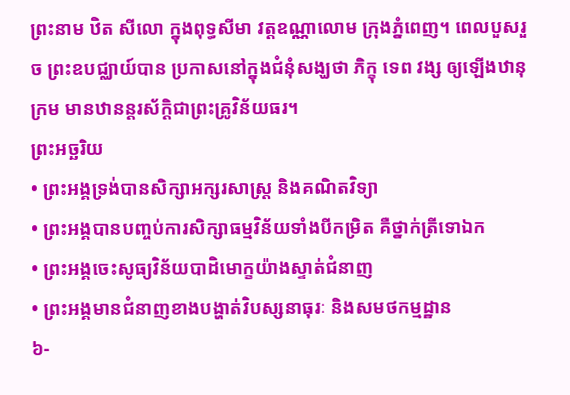ព្រះនាម ឋិត សីលោ ក្នុងពុទ្ធសីមា វត្តឧណ្ណាលោម ក្រុងភ្នំពេញ។ ពេលបួសរួច ព្រះឧបជ្ឈាយ៍បាន ប្រកាសនៅក្នុងជំនុំសង្ឃថា ភិក្ខុ ទេព វង្ស ឲ្យឡើងឋានុក្រម មានឋានន្តរស័ក្ដិជាព្រះគ្រូវិន័យធរ។
ព្រះអច្ឆរិយ
• ព្រះអង្គទ្រង់បានសិក្សាអក្សរសាស្ត្រ និងគណិតវិទ្យា
• ព្រះអង្គបានបញ្ចប់ការសិក្សាធម្មវិន័យទាំងបីកម្រិត គឺថ្នាក់ត្រីទោឯក
• ព្រះអង្គចេះសូធ្យវិន័យបាដិមោក្ខយ៉ាងស្ទាត់ជំនាញ
• ព្រះអង្គមានជំនាញខាងបង្ហាត់វិបស្សនាធុរៈ និងសមថកម្មដ្ឋាន
៦-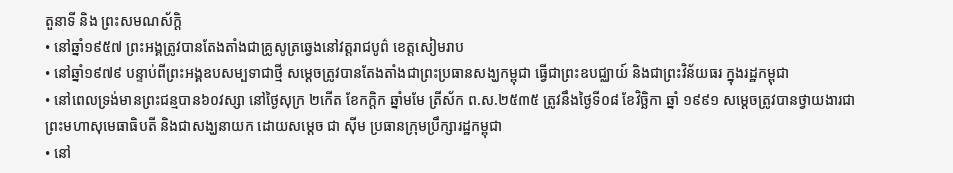តួនាទី និង ព្រះសមណស័ក្ដិ
• នៅឆ្នាំ១៩៥៧ ព្រះអង្គត្រូវបានតែងតាំងជាគ្រូសូត្រឆ្វេងនៅវត្តរាជបូព៌ ខេត្តសៀមរាប
• នៅឆ្នាំ១៩៧៩ បន្ទាប់ពីព្រះអង្គឧបសម្បទាជាថ្មី សម្ដេចត្រូវបានតែងតាំងជាព្រះប្រធានសង្ឃកម្ពុជា ធ្វើជាព្រះឧបជ្ឈាយ៍ និងជាព្រះវិន័យធរ ក្នុងរដ្ឋកម្ពុជា
• នៅពេលទ្រង់មានព្រះជន្មបាន៦០វស្សា នៅថ្ងៃសុក្រ ២កើត ខែកក្ដិក ឆ្នាំមមែ ត្រីស័ក ព.ស.២៥៣៥ ត្រូវនឹងថ្ងៃទី០៨ ខែវិច្ឆិកា ឆ្នាំ ១៩៩១ សម្ដេចត្រូវបានថ្វាយងារជា ព្រះមហាសុមេធាធិបតី និងជាសង្ឃនាយក ដោយសម្ដេច ជា ស៊ីម ប្រធានក្រុមប្រឹក្សារដ្ឋកម្ពុជា
• នៅ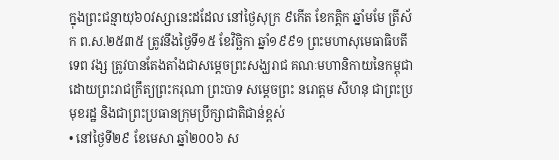ក្នុងព្រះជន្មាយុ៦០វស្សានេះដដែល នៅថ្ងៃសុក្រ ៩កើត ខែកត្ដិក ឆ្នាំមមែ ត្រីស័ក ព.ស.២៥៣៥ ត្រូវនឹងថ្ងៃទី១៥ ខែវិច្ឆិកា ឆ្នាំ១៩៩១ ព្រះមហាសុមេធាធិបតី ទេព វង្ស ត្រូវបានតែងតាំងជាសម្ដេចព្រះសង្ឃរាជ គណៈមហានិកាយនៃកម្ពុជា ដោយព្រះរាជក្រឹត្យព្រះករុណា ព្រះបាទ សម្ដេចព្រះ នរោត្ដម សីហនុ ជាព្រះប្រមុខរដ្ឋ និងជាព្រះប្រធានក្រុមប្រឹក្សាជាតិជាន់ខ្ពស់
• នៅថ្ងៃទី២៩ ខែមេសា ឆ្នាំ២០០៦ ស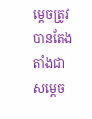ម្ដេចត្រូវបានតែងតាំងជា សម្ដេច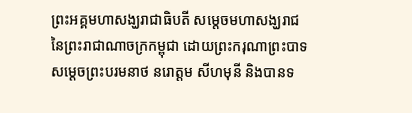ព្រះអគ្គមហាសង្ឃរាជាធិបតី សម្ដេចមហាសង្ឃរាជ នៃព្រះរាជាណាចក្រកម្ពុជា ដោយព្រះករុណាព្រះបាទ សម្ដេចព្រះបរមនាថ នរោត្ដម សីហមុនី និងបានទ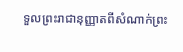ទួលព្រះរាជានុញ្ញាតពីសំណាក់ព្រះ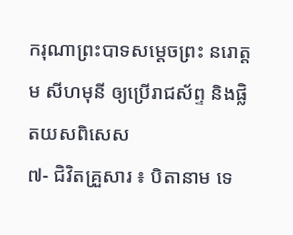ករុណាព្រះបាទសម្ដេចព្រះ នរោត្ដម សីហមុនី ឲ្យប្រើរាជស័ព្ទ និងផ្លិតយសពិសេស
៧- ជិវិតគ្រួសារ ៖ បិតានាម ទេ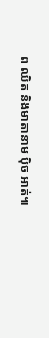ព ឈិត និងមាតានាម ប៉ិច អាត់៕